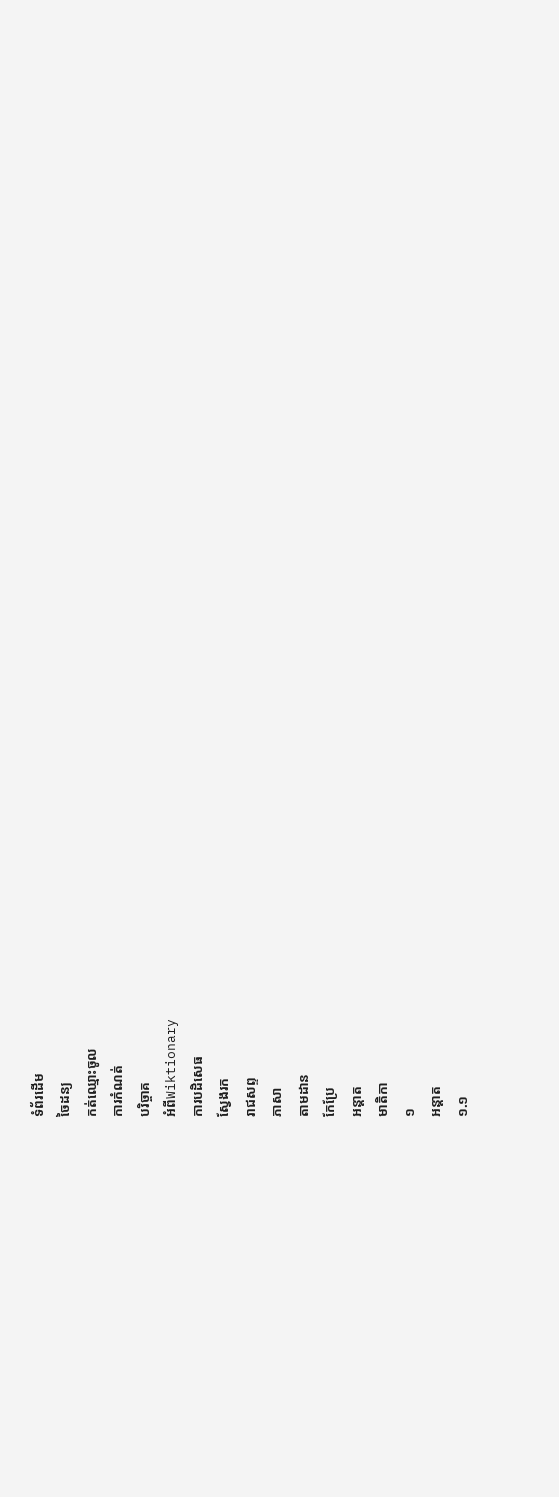ទំព័រដើម
ចៃដន្យ
កត់ឈ្មោះចូល
ការកំណត់
បរិច្ចាគ
អំពីWiktionary
ការបដិសេធ
ស្វែងរក
រាជសព្ទ
ភាសា
តាមដាន
កែប្រែ
អន្ដាត
មាតិកា
១
អន្ដាត
១.១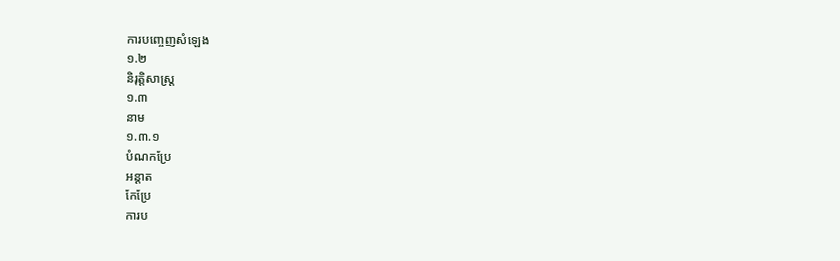ការបញ្ចេញសំឡេង
១.២
និរុត្តិសាស្ត្រ
១.៣
នាម
១.៣.១
បំណកប្រែ
អន្ដាត
កែប្រែ
ការប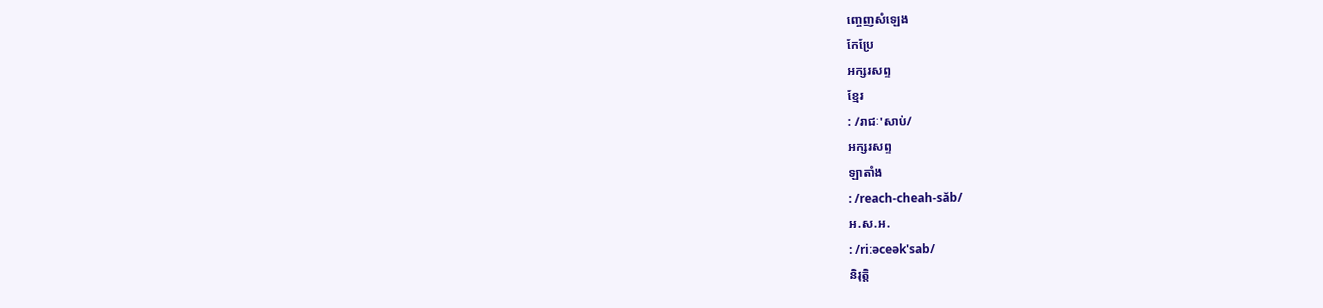ញ្ចេញសំឡេង
កែប្រែ
អក្សរសព្ទ
ខ្មែរ
: /រាជៈ'សាប់/
អក្សរសព្ទ
ឡាតាំង
: /reach-cheah-săb/
អ.ស.អ.
: /riːəceək'sab/
និរុត្តិ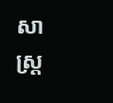សាស្ត្រ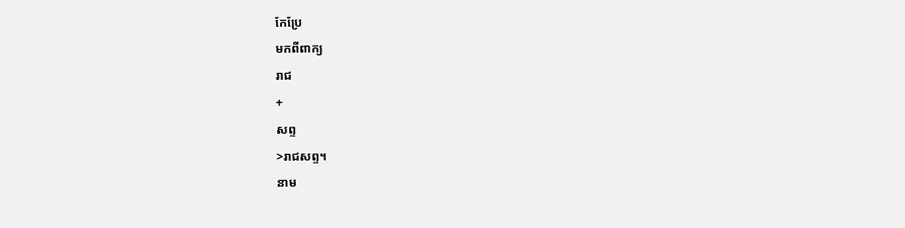កែប្រែ
មកពីពាក្យ
រាជ
+
សព្ទ
>រាជសព្ទ។
នាម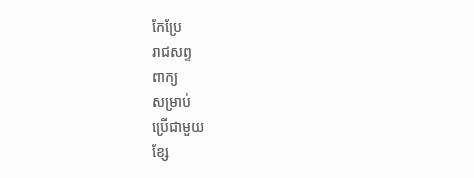កែប្រែ
រាជសព្ទ
ពាក្យ
សម្រាប់
ប្រើជាមួយ
ខ្សែ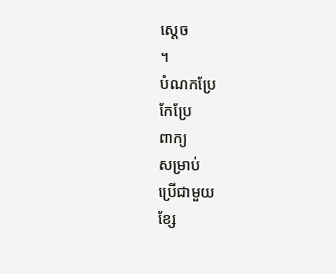ស្ដេច
។
បំណកប្រែ
កែប្រែ
ពាក្យ
សម្រាប់
ប្រើជាមួយ
ខ្សែ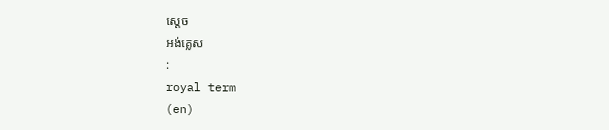ស្ដេច
អង់គ្លេស
:
royal term
(en)